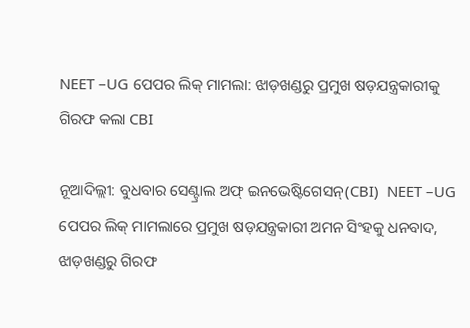NEET –UG ପେପର ଲିକ୍ ମାମଲା: ଝାଡ଼ଖଣ୍ଡରୁ ପ୍ରମୁଖ ଷଡ଼ଯନ୍ତ୍ରକାରୀକୁ ଗିରଫ କଲା CBI

ନୂଆଦିଲ୍ଲୀ: ବୁଧବାର ସେଣ୍ଟ୍ରାଲ ଅଫ୍ ଇନଭେଷ୍ଟିଗେସନ୍(CBI)  NEET –UG ପେପର ଲିକ୍ ମାମଲାରେ ପ୍ରମୁଖ ଷଡ଼ଯନ୍ତ୍ରକାରୀ ଅମନ ସିଂହକୁ ଧନବାଦ, ଝାଡ଼ଖଣ୍ଡରୁ ଗିରଫ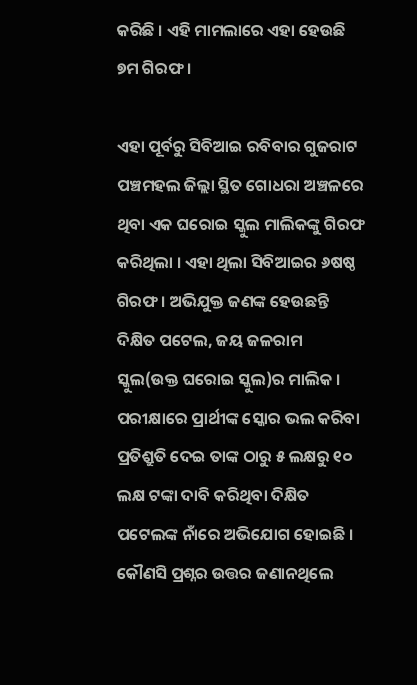କରିଛି । ଏହି ମାମଲାରେ ଏହା ହେଉଛି ୭ମ ଗିରଫ ।

ଏହା ପୂର୍ବରୁ ସିବିଆଇ ରବିବାର ଗୁଜରାଟ ପଞ୍ଚମହଲ ଜିଲ୍ଲା ସ୍ଥିତ ଗୋଧରା ଅଞ୍ଚଳରେ ଥିବା ଏକ ଘରୋଇ ସ୍କୁଲ ମାଲିକଙ୍କୁ ଗିରଫ କରିଥିଲା । ଏହା ଥିଲା ସିବିଆଇର ୬ଷଷ୍ଠ ଗିରଫ । ଅଭିଯୁକ୍ତ ଜଣଙ୍କ ହେଉଛନ୍ତି ଦିକ୍ଷିତ ପଟେଲ, ଜୟ ଜଳରାମ ସ୍କୁଲ(ଉକ୍ତ ଘରୋଇ ସ୍କୁଲ)ର ମାଲିକ । ପରୀକ୍ଷାରେ ପ୍ରାର୍ଥୀଙ୍କ ସ୍କୋର ଭଲ କରିବା ପ୍ରତିଶ୍ରୁତି ଦେଇ ତାଙ୍କ ଠାରୁ ୫ ଲକ୍ଷରୁ ୧୦ ଲକ୍ଷ ଟଙ୍କା ଦାବି କରିଥିବା ଦିକ୍ଷିତ ପଟେଲଙ୍କ ନାଁରେ ଅଭିଯୋଗ ହୋଇଛି । କୌଣସି ପ୍ରଶ୍ନର ଉତ୍ତର ଜଣାନଥିଲେ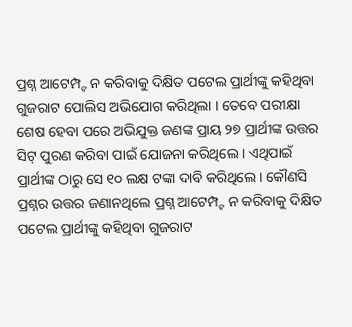ପ୍ରଶ୍ନ ଆଟେମ୍ପ୍ଟ ନ କରିବାକୁ ଦିକ୍ଷିତ ପଟେଲ ପ୍ରାର୍ଥୀଙ୍କୁ କହିଥିବା ଗୁଜରାଟ ପୋଲିସ ଅଭିଯୋଗ କରିଥିଲା । ତେବେ ପରୀକ୍ଷା ଶେଷ ହେବା ପରେ ଅଭିଯୁକ୍ତ ଜଣଙ୍କ ପ୍ରାୟ ୨୭ ପ୍ରାର୍ଥୀଙ୍କ ଉତ୍ତର ସିଟ୍ ପୁରଣ କରିବା ପାଇଁ ଯୋଜନା କରିଥିଲେ । ଏଥିପାଇଁ ପ୍ରାର୍ଥୀଙ୍କ ଠାରୁ ସେ ୧୦ ଲକ୍ଷ ଟଙ୍କା ଦାବି କରିଥିଲେ । କୌଣସି ପ୍ରଶ୍ନର ଉତ୍ତର ଜଣାନଥିଲେ ପ୍ରଶ୍ନ ଆଟେମ୍ପ୍ଟ ନ କରିବାକୁ ଦିକ୍ଷିତ ପଟେଲ ପ୍ରାର୍ଥୀଙ୍କୁ କହିଥିବା ଗୁଜରାଟ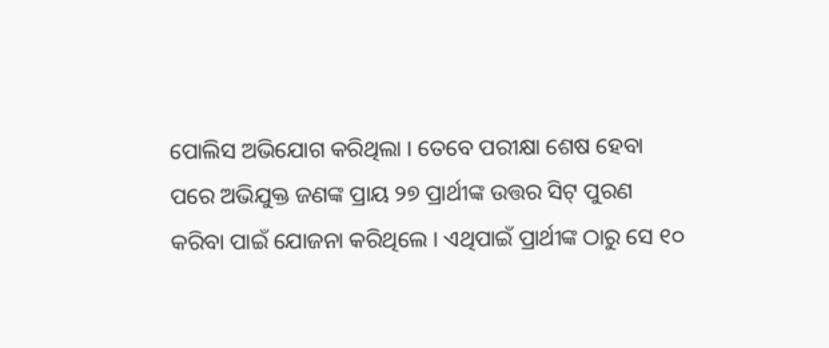ପୋଲିସ ଅଭିଯୋଗ କରିଥିଲା । ତେବେ ପରୀକ୍ଷା ଶେଷ ହେବା ପରେ ଅଭିଯୁକ୍ତ ଜଣଙ୍କ ପ୍ରାୟ ୨୭ ପ୍ରାର୍ଥୀଙ୍କ ଉତ୍ତର ସିଟ୍ ପୁରଣ କରିବା ପାଇଁ ଯୋଜନା କରିଥିଲେ । ଏଥିପାଇଁ ପ୍ରାର୍ଥୀଙ୍କ ଠାରୁ ସେ ୧୦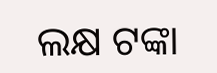ଲକ୍ଷ ଟଙ୍କା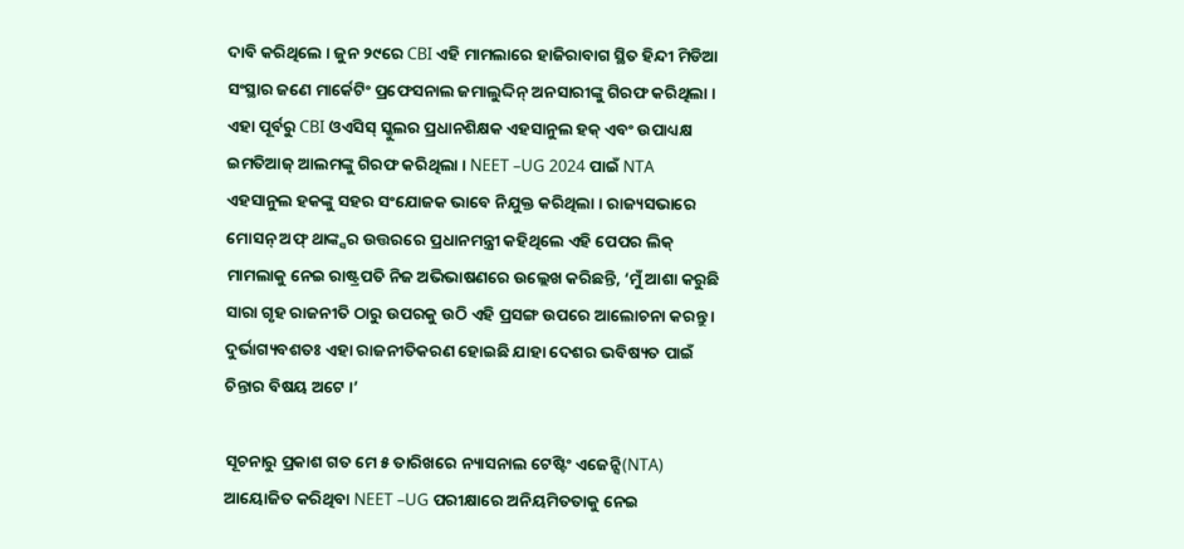ଦାବି କରିଥିଲେ । ଜୁନ ୨୯ରେ CBI ଏହି ମାମଲାରେ ହାଜିରାବାଗ ସ୍ଥିତ ହିନ୍ଦୀ ମିଡିଆ ସଂସ୍ଥାର ଜଣେ ମାର୍କେଟିଂ ପ୍ରଫେସନାଲ ଜମାଲୁଦ୍ଦିନ୍ ଅନସାରୀଙ୍କୁ ଗିରଫ କରିଥିଲା । ଏହା ପୂର୍ବରୁ CBI ଓଏସିସ୍ ସ୍କୁଲର ପ୍ରଧାନଶିକ୍ଷକ ଏହସାନୁଲ ହକ୍ ଏବଂ ଉପାଧ୍ୟକ୍ଷ ଇମତିଆଜ୍ ଆଲମଙ୍କୁ ଗିରଫ କରିଥିଲା । NEET –UG 2024 ପାଇଁ NTA ଏହସାନୁଲ ହକଙ୍କୁ ସହର ସଂଯୋଜକ ଭାବେ ନିଯୁକ୍ତ କରିଥିଲା । ରାଜ୍ୟସଭାରେ ମୋସନ୍ ଅଫ୍ ଥାଙ୍କ୍ସର ଉତ୍ତରରେ ପ୍ରଧାନମନ୍ତ୍ରୀ କହିଥିଲେ ଏହି ପେପର ଲିକ୍ ମାମଲାକୁ ନେଇ ରାଷ୍ଟ୍ରପତି ନିଜ ଅଭିଭାଷଣରେ ଉଲ୍ଲେଖ କରିଛନ୍ତି, ‘ମୁଁ ଆଶା କରୁଛି ସାରା ଗୃହ ରାଜନୀତି ଠାରୁ ଉପରକୁ ଉଠି ଏହି ପ୍ରସଙ୍ଗ ଉପରେ ଆଲୋଚନା କରନ୍ତୁ । ଦୁର୍ଭାଗ୍ୟବଶତଃ ଏହା ରାଜନୀତିକରଣ ହୋଇଛି ଯାହା ଦେଶର ଭବିଷ୍ୟତ ପାଇଁ ଚିନ୍ତାର ବିଷୟ ଅଟେ ।’

ସୂଚନାରୁ ପ୍ରକାଶ ଗତ ମେ ୫ ତାରିଖରେ ନ୍ୟାସନାଲ ଟେଷ୍ଟିଂ ଏଜେନ୍ସି(NTA) ଆୟୋଜିତ କରିଥିବା NEET –UG ପରୀକ୍ଷାରେ ଅନିୟମିତତାକୁ ନେଇ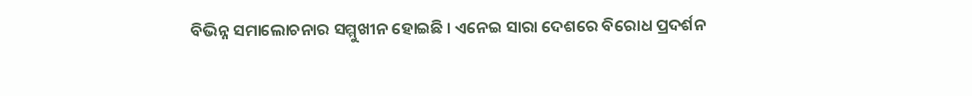ବିଭିନ୍ନ ସମାଲୋଚନାର ସମ୍ମୁଖୀନ ହୋଇଛି । ଏନେଇ ସାରା ଦେଶରେ ବିରୋଧ ପ୍ରଦର୍ଶନ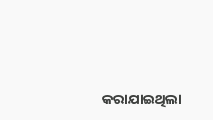କରାଯାଇଥିଲା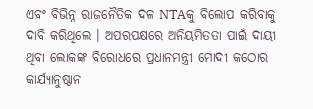ଏବଂ ବିଭିନ୍ନ ରାଜନୈତିକ ଦଳ NTAକୁ ବିଲୋପ କରିବାକୁ ଦାବି କରିଥିଲେ । ଅପରପକ୍ଷରେ ଅନିୟମିତତା ପାଇଁ ଦାୟୀ ଥିବା ଲୋକଙ୍କ ବିରୋଧରେ ପ୍ରଧାନମନ୍ତ୍ରୀ ମୋଦୀ କଠୋର କାର୍ଯ୍ୟାନୁଷ୍ଠାନ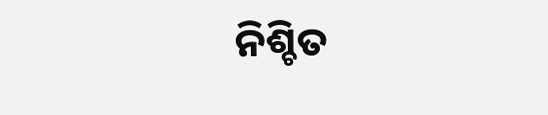ନିଶ୍ଚିତ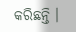କରିଛନ୍ତି ।